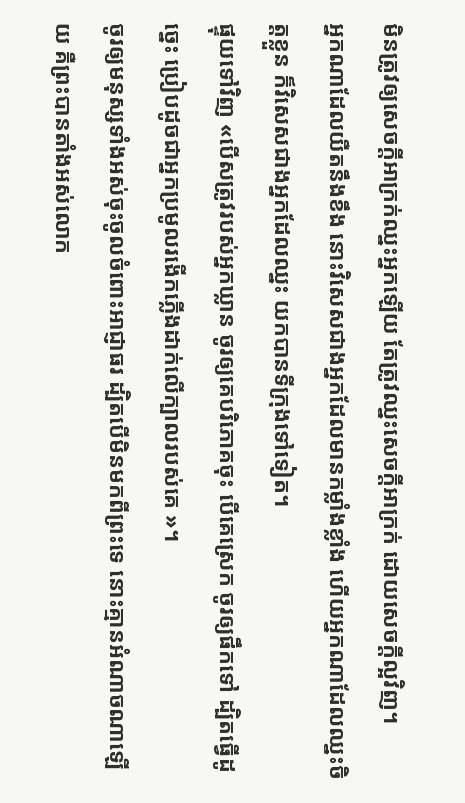មិនត្រូវឲ្យសេចក្តីអាក្រក់ឈ្នះអ្នកឡើយ តែត្រូវឈ្នះសេចក្តីអាក្រក់ ដោយសេចក្តីល្អវិញ។
អ្នកណាដែលយឺតនឹងខឹង នោះវិសេសជាងអ្នកដែលមានកម្លាំងខ្លាំង ហើយអ្នកណាដែលឈ្នះចិត្តខ្លួន ក៏វិសេសជាងអ្នកដែលឈ្នះ យកបានទីក្រុងទៅទៀត។
ផ្ទុយទៅវិញ «បើសត្រូវរបស់អ្នកឃ្លាន ចូរឲ្យគេបរិភោគចុះ បើគេស្រេក ចូរឲ្យផឹកទៅ ដ្បិតធ្វើដូច្នេះ ប្រៀបដូចជាអ្នកប្រមូលរងើកភ្លើងដាក់លើក្បាលរបស់គេ »។
ចូរឲ្យមនុស្សទាំងអស់ចុះចូលចំពោះអាជ្ញាធរ ដ្បិតបើមិនមកពីព្រះទេ នោះគ្មានអំណាចណាឡើយ គឺព្រះបានតាំងអស់លោក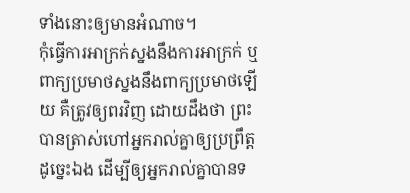ទាំងនោះឲ្យមានអំណាច។
កុំធ្វើការអាក្រក់ស្នងនឹងការអាក្រក់ ឬពាក្យប្រមាថស្នងនឹងពាក្យប្រមាថឡើយ គឺត្រូវឲ្យពរវិញ ដោយដឹងថា ព្រះបានត្រាស់ហៅអ្នករាល់គ្នាឲ្យប្រព្រឹត្តដូច្នេះឯង ដើម្បីឲ្យអ្នករាល់គ្នាបានទ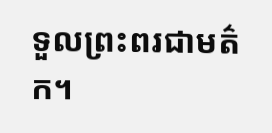ទួលព្រះពរជាមត៌ក។